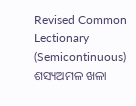Revised Common Lectionary (Semicontinuous)
ଶସ୍ୟଅମଳ ଖଳା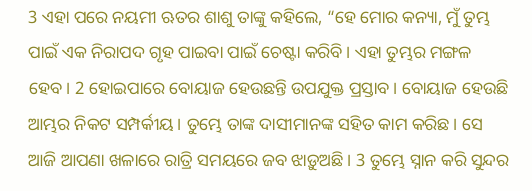3 ଏହା ପରେ ନୟମୀ ଋତର ଶାଶୁ ତାଙ୍କୁ କହିଲେ, “ହେ ମୋର କନ୍ୟା, ମୁଁ ତୁମ୍ଭ ପାଇଁ ଏକ ନିରାପଦ ଗୃହ ପାଇବା ପାଇଁ ଚେଷ୍ଟା କରିବି। ଏହା ତୁମ୍ଭର ମଙ୍ଗଳ ହେବ। 2 ହୋଇପାରେ ବୋୟାଜ ହେଉଛନ୍ତି ଉପଯୁକ୍ତ ପ୍ରସ୍ତାବ। ବୋୟାଜ ହେଉଛି ଆମ୍ଭର ନିକଟ ସମ୍ପର୍କୀୟ। ତୁମ୍ଭେ ତାଙ୍କ ଦାସୀମାନଙ୍କ ସହିତ କାମ କରିଛ। ସେ ଆଜି ଆପଣା ଖଳାରେ ରାତ୍ରି ସମୟରେ ଜବ ଝାଡ଼ୁଅଛି। 3 ତୁମ୍ଭେ ସ୍ନାନ କରି ସୁନ୍ଦର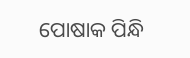ପୋଷାକ ପିନ୍ଧି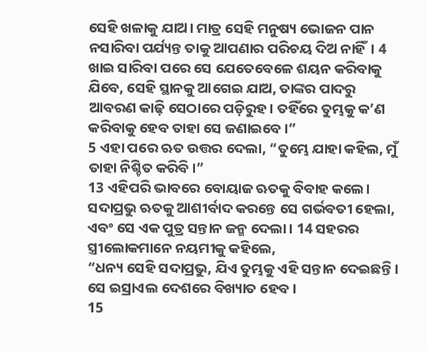ସେହି ଖଳାକୁ ଯାଅ। ମାତ୍ର ସେହି ମନୁଷ୍ୟ ଭୋଜନ ପାନ ନସାରିବା ପର୍ଯ୍ୟନ୍ତ ତାକୁ ଆପଣାର ପରିଚୟ ଦିଅ ନାହିଁ। 4 ଖାଇ ସାରିବା ପରେ ସେ ଯେତେବେଳେ ଶୟନ କରିବାକୁ ଯିବେ, ସେହି ସ୍ଥାନକୁ ଆଗେଇ ଯାଅ, ତାଙ୍କର ପାଦରୁ ଆବରଣ କାଢ଼ି ସେଠାରେ ପଡ଼ିରୁହ। ତହିଁରେ ତୁମ୍ଭକୁ କ’ଣ କରିବାକୁ ହେବ ତାହା ସେ ଜଣାଇବେ।”
5 ଏହା ପରେ ଋତ ଉତ୍ତର ଦେଲା, “ତୁମ୍ଭେ ଯାହା କହିଲ, ମୁଁ ତାହା ନିଶ୍ଚିତ କରିବି।”
13 ଏହିପରି ଭାବରେ ବୋୟାଜ ଋତକୁ ବିବାହ କଲେ। ସଦାପ୍ରଭୁ ଋତକୁ ଆଶୀର୍ବାଦ କରନ୍ତେ ସେ ଗର୍ଭବତୀ ହେଲା, ଏବଂ ସେ ଏକ ପୁତ୍ର ସନ୍ତାନ ଜନ୍ମ ଦେଲା। 14 ସହରର ସ୍ତ୍ରୀଲୋକମାନେ ନୟମୀକୁ କହିଲେ,
“ଧନ୍ୟ ସେହି ସଦାପ୍ରଭୁ, ଯିଏ ତୁମ୍ଭକୁ ଏହି ସନ୍ତାନ ଦେଇଛନ୍ତି।
ସେ ଇସ୍ରାଏଲ ଦେଶରେ ବିଖ୍ୟାତ ହେବ।
15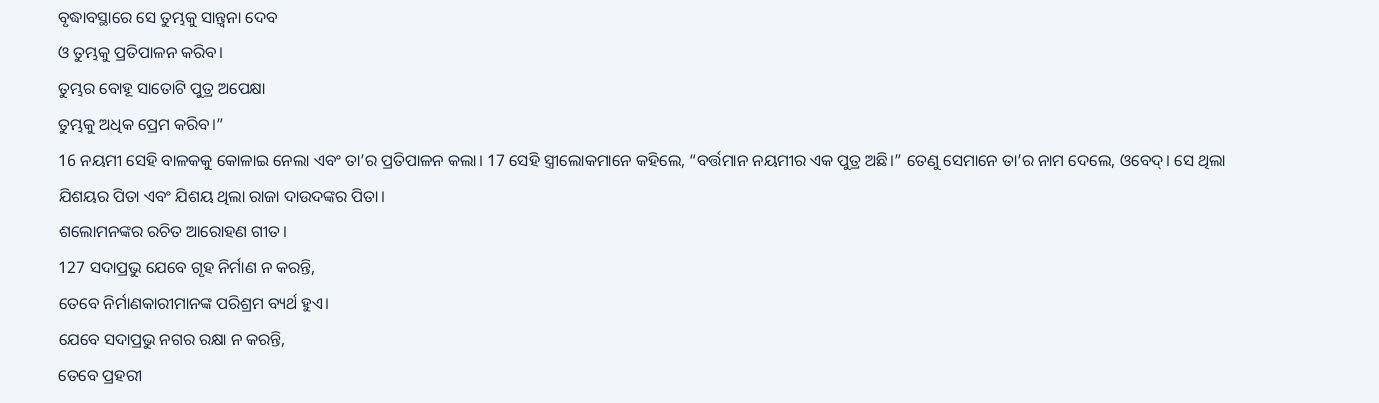ବୃଦ୍ଧାବସ୍ଥାରେ ସେ ତୁମ୍ଭକୁ ସାନ୍ତ୍ୱନା ଦେବ
ଓ ତୁମ୍ଭକୁ ପ୍ରତିପାଳନ କରିବ।
ତୁମ୍ଭର ବୋହୂ ସାତୋଟି ପୁତ୍ର ଅପେକ୍ଷା
ତୁମ୍ଭକୁ ଅଧିକ ପ୍ରେମ କରିବ।”
16 ନୟମୀ ସେହି ବାଳକକୁ କୋଳାଇ ନେଲା ଏବଂ ତା’ର ପ୍ରତିପାଳନ କଲା। 17 ସେହି ସ୍ତ୍ରୀଲୋକମାନେ କହିଲେ, “ବର୍ତ୍ତମାନ ନୟମୀର ଏକ ପୁତ୍ର ଅଛି।” ତେଣୁ ସେମାନେ ତା’ର ନାମ ଦେଲେ, ଓବେଦ୍। ସେ ଥିଲା ଯିଶୟର ପିତା ଏବଂ ଯିଶୟ ଥିଲା ରାଜା ଦାଉଦଙ୍କର ପିତା।
ଶଲୋମନଙ୍କର ରଚିତ ଆରୋହଣ ଗୀତ।
127 ସଦାପ୍ରଭୁ ଯେବେ ଗୃହ ନିର୍ମାଣ ନ କରନ୍ତି,
ତେବେ ନିର୍ମାଣକାରୀମାନଙ୍କ ପରିଶ୍ରମ ବ୍ୟର୍ଥ ହୁଏ।
ଯେବେ ସଦାପ୍ରଭୁ ନଗର ରକ୍ଷା ନ କରନ୍ତି,
ତେବେ ପ୍ରହରୀ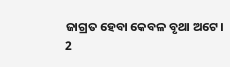ଜାଗ୍ରତ ହେବା କେବଳ ବୃଥା ଅଟେ।
2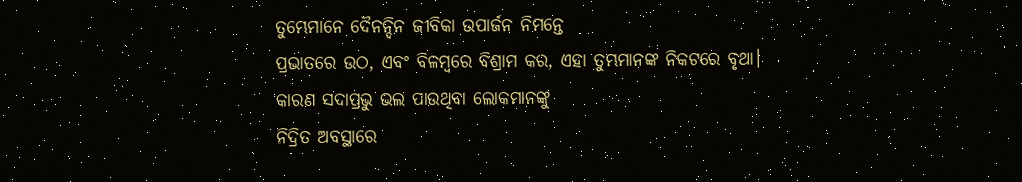ତୁମ୍ଭେମାନେ ଦୈନନ୍ଦିନ ଜୀବିକା ଉପାର୍ଜନ ନିମନ୍ତେ
ପ୍ରଭାତରେ ଉଠ, ଏବଂ ବିଳମ୍ବରେ ବିଶ୍ରାମ କର, ଏହା ତୁମ୍ଭମାନଙ୍କ ନିକଟରେ ବୃଥା।
କାରଣ ସଦାପ୍ରଭୁ ଭଲ ପାଉଥିବା ଲୋକମାନଙ୍କୁ
ନିଦ୍ରିତ ଅବସ୍ଥାରେ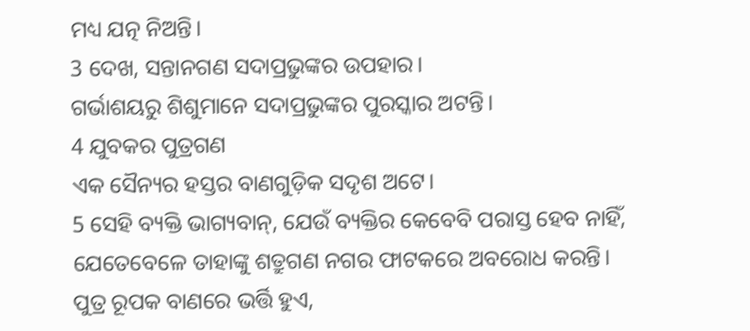ମଧ୍ୟ ଯତ୍ନ ନିଅନ୍ତି।
3 ଦେଖ, ସନ୍ତାନଗଣ ସଦାପ୍ରଭୁଙ୍କର ଉପହାର।
ଗର୍ଭାଶୟରୁ ଶିଶୁମାନେ ସଦାପ୍ରଭୁଙ୍କର ପୁରସ୍କାର ଅଟନ୍ତି।
4 ଯୁବକର ପୁତ୍ରଗଣ
ଏକ ସୈନ୍ୟର ହସ୍ତର ବାଣଗୁଡ଼ିକ ସଦୃଶ ଅଟେ।
5 ସେହି ବ୍ୟକ୍ତି ଭାଗ୍ୟବାନ୍, ଯେଉଁ ବ୍ୟକ୍ତିର କେବେବି ପରାସ୍ତ ହେବ ନାହିଁ,
ଯେତେବେଳେ ତାହାଙ୍କୁ ଶତ୍ରୁଗଣ ନଗର ଫାଟକରେ ଅବରୋଧ କରନ୍ତି।
ପୁତ୍ର ରୂପକ ବାଣରେ ଭର୍ତ୍ତି ହୁଏ,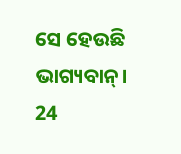ସେ ହେଉଛି ଭାଗ୍ୟବାନ୍।
24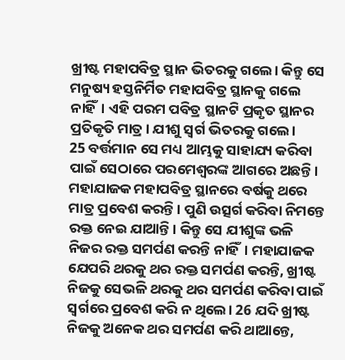ଖ୍ରୀଷ୍ଟ ମହାପବିତ୍ର ସ୍ଥାନ ଭିତରକୁ ଗଲେ। କିନ୍ତୁ ସେ ମନୁଷ୍ୟ ହସ୍ତନିର୍ମିତ ମହାପବିତ୍ର ସ୍ଥାନକୁ ଗଲେ ନାହିଁ। ଏହି ପରମ ପବିତ୍ର ସ୍ଥାନଟି ପ୍ରକୃତ ସ୍ଥାନର ପ୍ରତିକୃତି ମାତ୍ର। ଯୀଶୁ ସ୍ୱର୍ଗ ଭିତରକୁ ଗଲେ।
25 ବର୍ତ୍ତମାନ ସେ ମଧ୍ୟ ଆମ୍ଭକୁ ସାହାଯ୍ୟ କରିବା ପାଇଁ ସେଠାରେ ପରମେଶ୍ୱରଙ୍କ ଆଗରେ ଅଛନ୍ତି। ମହାଯାଜକ ମହାପବିତ୍ର ସ୍ଥାନରେ ବର୍ଷକୁ ଥରେ ମାତ୍ର ପ୍ରବେଶ କରନ୍ତି। ପୁଣି ଉତ୍ସର୍ଗ କରିବା ନିମନ୍ତେ ରକ୍ତ ନେଇ ଯାଆନ୍ତି। କିନ୍ତୁ ସେ ଯୀଶୁଙ୍କ ଭଳି ନିଜର ରକ୍ତ ସମର୍ପଣ କରନ୍ତି ନାହିଁ। ମହାଯାଜକ ଯେପରି ଥରକୁ ଥର ରକ୍ତ ସମର୍ପଣ କରନ୍ତି, ଖ୍ରୀଷ୍ଟ ନିଜକୁ ସେଭଳି ଥରକୁ ଥର ସମର୍ପଣ କରିବା ପାଇଁ ସ୍ୱର୍ଗରେ ପ୍ରବେଶ କରି ନ ଥିଲେ। 26 ଯଦି ଖ୍ରୀଷ୍ଟ ନିଜକୁ ଅନେକ ଥର ସମର୍ପଣ କରି ଥାଆନ୍ତେ,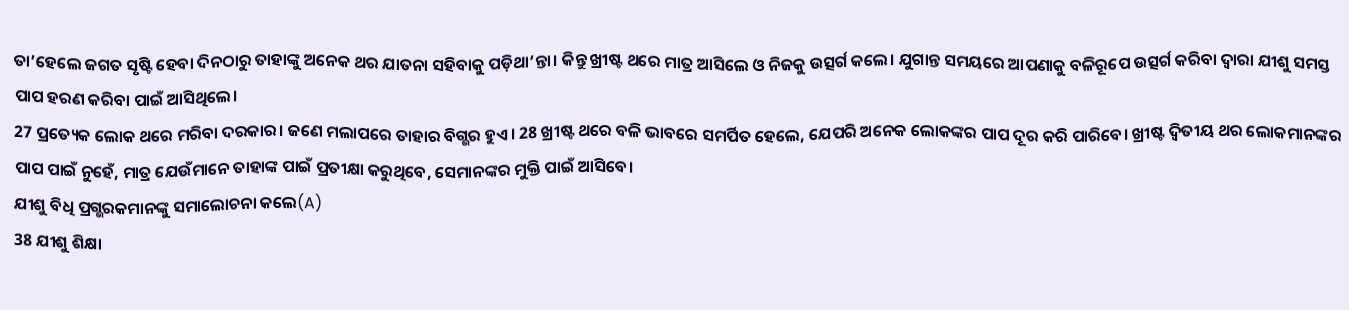ତା’ହେଲେ ଜଗତ ସୃଷ୍ଟି ହେବା ଦିନଠାରୁ ତାହାଙ୍କୁ ଅନେକ ଥର ଯାତନା ସହିବାକୁ ପଡ଼ିଥା’ନ୍ତା। କିନ୍ତୁ ଖ୍ରୀଷ୍ଟ ଥରେ ମାତ୍ର ଆସିଲେ ଓ ନିଜକୁ ଉତ୍ସର୍ଗ କଲେ। ଯୁଗାନ୍ତ ସମୟରେ ଆପଣାକୁ ବଳିରୂପେ ଉତ୍ସର୍ଗ କରିବା ଦ୍ୱାରା ଯୀଶୁ ସମସ୍ତ ପାପ ହରଣ କରିବା ପାଇଁ ଆସିଥିଲେ।
27 ପ୍ରତ୍ୟେକ ଲୋକ ଥରେ ମରିବା ଦରକାର। ଜଣେ ମଲାପରେ ତାହାର ବିଗ୍ଭର ହୁଏ। 28 ଖ୍ରୀଷ୍ଟ ଥରେ ବଳି ଭାବରେ ସମର୍ପିତ ହେଲେ, ଯେପରି ଅନେକ ଲୋକଙ୍କର ପାପ ଦୂର କରି ପାରିବେ। ଖ୍ରୀଷ୍ଟ ଦ୍ୱିତୀୟ ଥର ଲୋକମାନଙ୍କର ପାପ ପାଇଁ ନୁହେଁ, ମାତ୍ର ଯେଉଁମାନେ ତାହାଙ୍କ ପାଇଁ ପ୍ରତୀକ୍ଷା କରୁଥିବେ, ସେମାନଙ୍କର ମୁକ୍ତି ପାଇଁ ଆସିବେ।
ଯୀଶୁ ବିଧି ପ୍ରଗ୍ଭରକମାନଙ୍କୁ ସମାଲୋଚନା କଲେ(A)
38 ଯୀଶୁ ଶିକ୍ଷା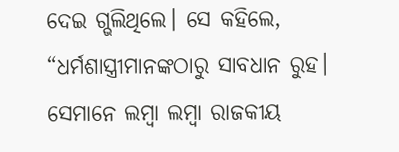ଦେଇ ଗ୍ଭଲିଥିଲେ। ସେ କହିଲେ, “ଧର୍ମଶାସ୍ତ୍ରୀମାନଙ୍କଠାରୁ ସାବଧାନ ରୁହ। ସେମାନେ ଲମ୍ବା ଲମ୍ବା ରାଜକୀୟ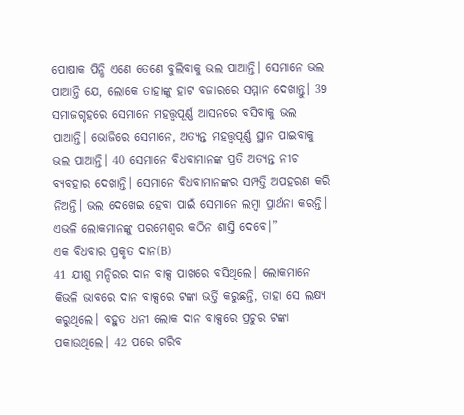ପୋଷାକ ପିନ୍ଧି ଏଣେ ତେଣେ ବୁଲିବାକୁ ଭଲ ପାଆନ୍ତି। ସେମାନେ ଭଲ ପାଆନ୍ତି ଯେ, ଲୋକେ ତାହାଙ୍କୁ ହାଟ ବଜାରରେ ସମ୍ମାନ ଦେଖାନ୍ତୁ। 39 ସମାଜଗୃହରେ ସେମାନେ ମହତ୍ତ୍ୱପୂର୍ଣ୍ଣ ଆସନରେ ବସିବାକୁ ଭଲ ପାଆନ୍ତି। ଭୋଜିରେ ସେମାନେ, ଅତ୍ୟନ୍ତ ମହତ୍ତ୍ୱପୂର୍ଣ୍ଣ ସ୍ଥାନ ପାଇବାକୁ ଭଲ ପାଆନ୍ତି। 40 ସେମାନେ ବିଧବାମାନଙ୍କ ପ୍ରତି ଅତ୍ୟନ୍ତ ନୀଚ ବ୍ୟବହାର ଦେଖାନ୍ତି। ସେମାନେ ବିଧବାମାନଙ୍କର ସମ୍ପତ୍ତି ଅପହରଣ କରି ନିଅନ୍ତି। ଭଲ ଦେଖେଇ ହେବା ପାଇଁ ସେମାନେ ଲମ୍ବା ପ୍ରାର୍ଥନା କରନ୍ତି। ଏଭଳି ଲୋକମାନଙ୍କୁ ପରମେଶ୍ୱର କଠିନ ଶାସ୍ତି ଦେବେ।”
ଏକ ବିଧବାର ପ୍ରକୃତ ଦାନ(B)
41 ଯୀଶୁ ମନ୍ଦିରର ଦାନ ବାକ୍ସ ପାଖରେ ବସିଥିଲେ। ଲୋକମାନେ କିଭଳି ଭାବରେ ଦାନ ବାକ୍ସରେ ଟଙ୍କା ଭର୍ତ୍ତି କରୁଛନ୍ତି, ତାହା ସେ ଲକ୍ଷ୍ୟ କରୁଥିଲେ। ବହୁତ ଧନୀ ଲୋକ ଦାନ ବାକ୍ସରେ ପ୍ରଚୁର ଟଙ୍କା ପକାଉଥିଲେ। 42 ପରେ ଗରିବ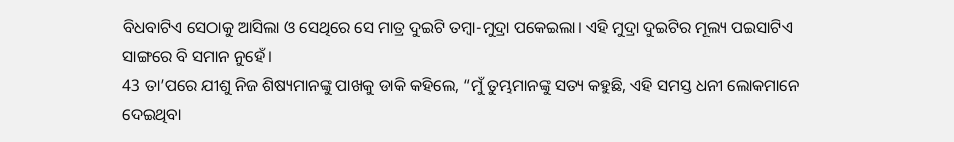ବିଧବାଟିଏ ସେଠାକୁ ଆସିଲା ଓ ସେଥିରେ ସେ ମାତ୍ର ଦୁଇଟି ତମ୍ବା-ମୁଦ୍ରା ପକେଇଲା। ଏହି ମୁଦ୍ରା ଦୁଇଟିର ମୂଲ୍ୟ ପଇସାଟିଏ ସାଙ୍ଗରେ ବି ସମାନ ନୁହେଁ।
43 ତା’ପରେ ଯୀଶୁ ନିଜ ଶିଷ୍ୟମାନଙ୍କୁ ପାଖକୁ ଡାକି କହିଲେ, “ମୁଁ ତୁମ୍ଭମାନଙ୍କୁ ସତ୍ୟ କହୁଛି, ଏହି ସମସ୍ତ ଧନୀ ଲୋକମାନେ ଦେଇଥିବା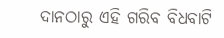ଦାନଠାରୁ ଏହି ଗରିବ ବିଧବାଟି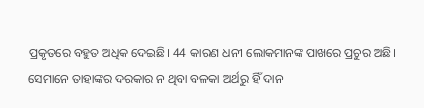ପ୍ରକୃତରେ ବହୁତ ଅଧିକ ଦେଇଛି। 44 କାରଣ ଧନୀ ଲୋକମାନଙ୍କ ପାଖରେ ପ୍ରଚୁର ଅଛି। ସେମାନେ ତାହାଙ୍କର ଦରକାର ନ ଥିବା ବଳକା ଅର୍ଥରୁ ହିଁ ଦାନ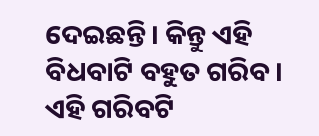ଦେଇଛନ୍ତି। କିନ୍ତୁ ଏହି ବିଧବାଟି ବହୁତ ଗରିବ। ଏହି ଗରିବଟି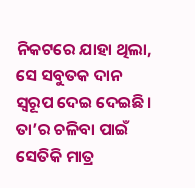ନିକଟରେ ଯାହା ଥିଲା, ସେ ସବୁତକ ଦାନ ସ୍ୱରୂପ ଦେଇ ଦେଇଛି। ତା’ର ଚଳିବା ପାଇଁ ସେତିକି ମାତ୍ର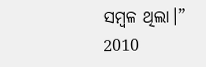ସମ୍ବଳ ଥିଲା।”
2010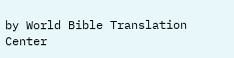by World Bible Translation Center